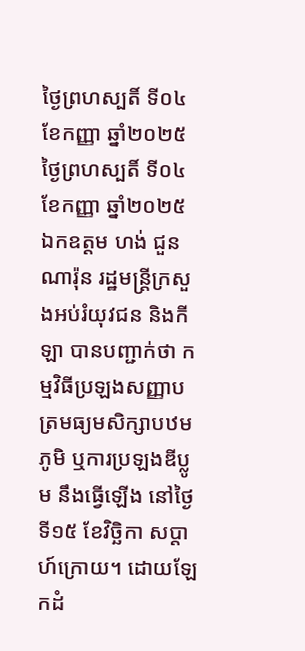ថ្ងៃព្រហស្បតិ៍ ទី០៤ ខែកញ្ញា ឆ្នាំ២០២៥
ថ្ងៃព្រហស្បតិ៍ ទី០៤ ខែកញ្ញា ឆ្នាំ២០២៥
ឯកឧត្ដម ហង់ ជួនណារ៉ុន រដ្ឋមន្រ្ដីក្រសួងអប់រំយុវជន និងកីឡា បានបញ្ជាក់ថា កម្មវិធីប្រឡងសញ្ញាបត្រមធ្យមសិក្សាបឋមភូមិ ឬការប្រឡងឌីប្លូម នឹងធ្វើឡើង នៅថ្ងៃទី១៥ ខែវិច្ឆិកា សប្តាហ៍ក្រោយ។ ដោយឡែកដំ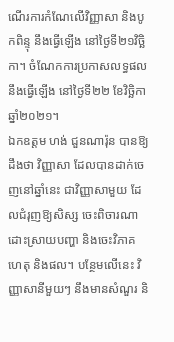ណើរការកំណែលើវិញ្ញាសា និងបូកពិន្ទុ នឹងធ្វើឡើង នៅថ្ងៃទី២១វិច្ឆិកា។ ចំណែកការប្រកាសលទ្ធផលនឹងធ្វើឡើង នៅថ្ងៃទី២២ ខែវិច្ឆិកា ឆ្នាំ២០២១។
ឯកឧត្ដម ហង់ ជួនណារ៉ុន បានឱ្យដឹងថា វិញ្ញាសា ដែលបានដាក់ចេញនៅឆ្នាំនេះ ជាវិញ្ញាសាមួយ ដែលជំរុញឱ្យសិស្ស ចេះពិចារណា ដោះស្រាយបញ្ហា និងចេះវិភាគហេតុ និងផល។ បន្ថែមលើនេះ វិញ្ញាសានីមួយៗ នឹងមានសំណួរ និ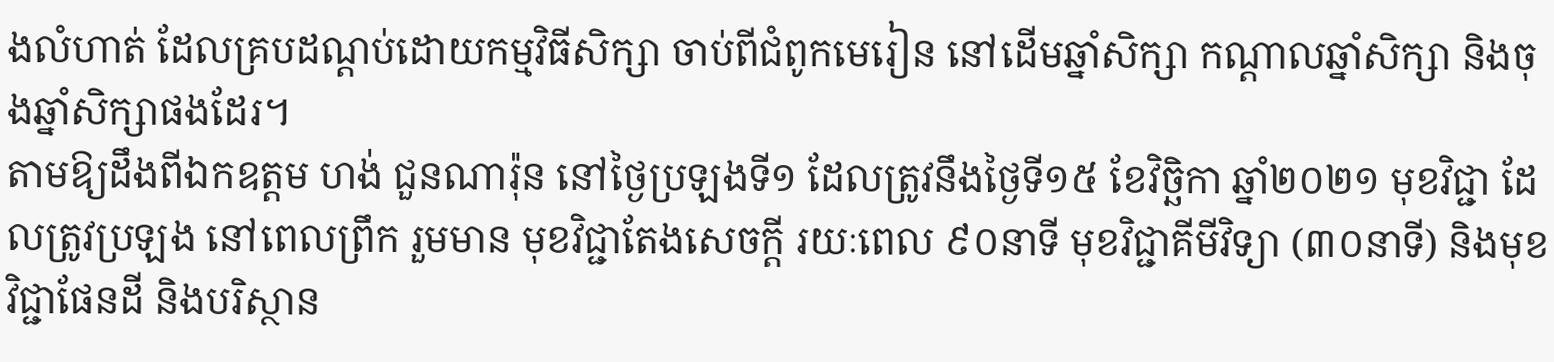ងលំហាត់ ដែលគ្របដណ្ដប់ដោយកម្មវិធីសិក្សា ចាប់ពីជំពូកមេរៀន នៅដើមឆ្នាំសិក្សា កណ្ដាលឆ្នាំសិក្សា និងចុងឆ្នាំសិក្សាផងដែរ។
តាមឱ្យដឹងពីឯកឧត្ដម ហង់ ជួនណារ៉ុន នៅថ្ងៃប្រឡងទី១ ដែលត្រូវនឹងថ្ងៃទី១៥ ខែវិច្ឆិកា ឆ្នាំ២០២១ មុខវិជ្ជា ដែលត្រូវប្រឡង នៅពេលព្រឹក រួមមាន មុខវិជ្ជាតែងសេចក្ដី រយៈពេល ៩០នាទី មុខវិជ្ជាគីមីវិទ្យា (៣០នាទី) និងមុខវិជ្ជាផែនដី និងបរិស្ថាន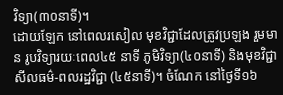វិទ្យា(៣០នាទី)។
ដោយឡែក នៅពេលរសៀល មុខវិជ្ជាដែលត្រូវប្រឡង រួមមាន រូបវិទ្យារយៈពេល៤៥ នាទី ភូមិវិទ្យា(៤០នាទី) និងមុខវិជ្ជាសីលធម៌-ពលរដ្ឋវិជ្ជា (៤៥នាទី)។ ចំណែក នៅថ្ងៃទី១៦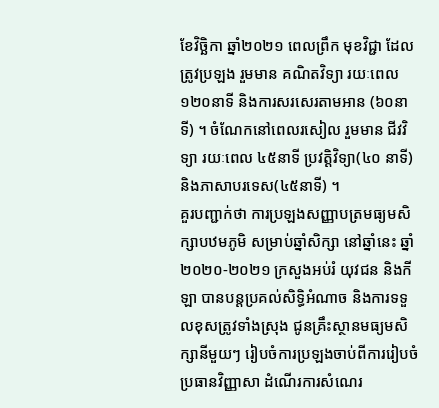ខែវិច្ឆិកា ឆ្នាំ២០២១ ពេលព្រឹក មុខវិជ្ជា ដែលត្រូវប្រឡង រួមមាន គណិតវិទ្យា រយៈពេល ១២០នាទី និងការសរសេរតាមអាន (៦០នាទី) ។ ចំណែកនៅពេលរសៀល រួមមាន ជីវវិទ្យា រយៈពេល ៤៥នាទី ប្រវត្តិវិទ្យា(៤០ នាទី) និងភាសាបរទេស(៤៥នាទី) ។
គួរបញ្ជាក់ថា ការប្រឡងសញ្ញាបត្រមធ្យមសិក្សាបឋមភូមិ សម្រាប់ឆ្នាំសិក្សា នៅឆ្នាំនេះ ឆ្នាំ២០២០-២០២១ ក្រសួងអប់រំ យុវជន និងកីឡា បានបន្ដប្រគល់សិទ្ធិអំណាច និងការទទួលខុសត្រូវទាំងស្រុង ជូនគ្រឹះស្ថានមធ្យមសិក្សានីមួយៗ រៀបចំការប្រឡងចាប់ពីការរៀបចំប្រធានវិញ្ញាសា ដំណើរការសំណេរ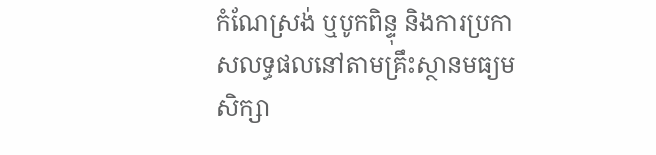កំណែស្រង់ ឬបូកពិន្ទុ និងការប្រកាសលទ្ធផលនៅតាមគ្រឹះស្ថានមធ្យមសិក្សា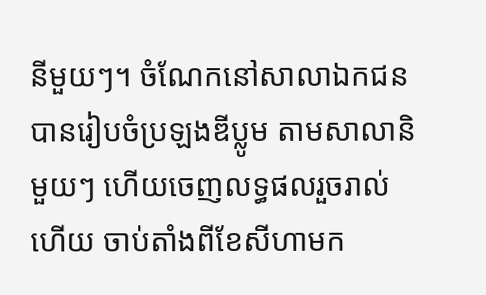នីមួយៗ។ ចំណែកនៅសាលាឯកជន បានរៀបចំប្រឡងឌីប្លូម តាមសាលានិមួយៗ ហើយចេញលទ្ធផលរួចរាល់ហើយ ចាប់តាំងពីខែសីហាមក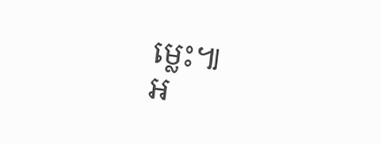ម្លេះ៕
អ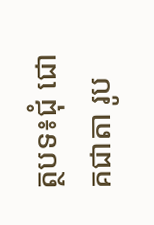ត្ថបទ៖ជុំ ជោគជាតា រូប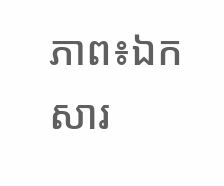ភាព៖ឯកសារ